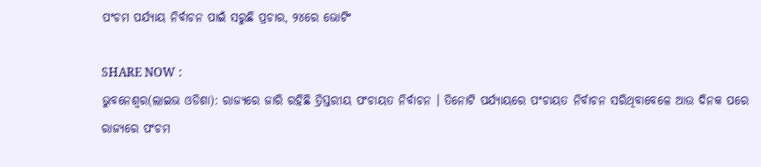ପଂଚମ ପର୍ଯ୍ୟାୟ ନିର୍ବାଚନ ପାଇଁ ସରୁଛି ପ୍ରଚାର, ୨୪ରେ ଭୋଟିଂ

SHARE NOW :
ଭୁବନେଶ୍ୱର(ଲାଇଭ ଓଡିଶା): ରାଜ୍ୟରେ ଜାରି ରହିଛି ତ୍ରିସ୍ତରୀୟ ପଂଚାୟତ ନିର୍ବାଚନ । ତିନୋଟି ପର୍ଯ୍ୟାୟରେ ପଂଚାୟତ ନିର୍ବାଚନ ସରିଥିବାବେଳେ ଆଉ ଦିନକ ପରେ ରାଜ୍ୟରେ ପଂଚମ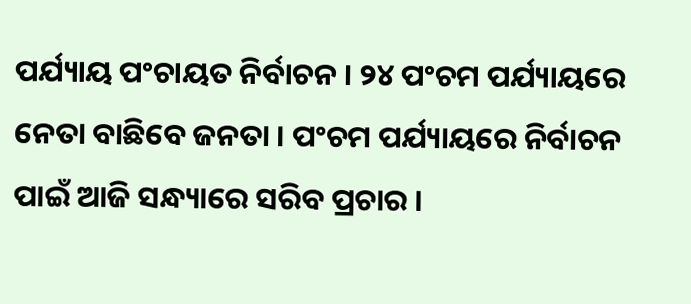ପର୍ଯ୍ୟାୟ ପଂଚାୟତ ନିର୍ବାଚନ । ୨୪ ପଂଚମ ପର୍ଯ୍ୟାୟରେ ନେତା ବାଛିବେ ଜନତା । ପଂଚମ ପର୍ଯ୍ୟାୟରେ ନିର୍ବାଚନ ପାଇଁ ଆଜି ସନ୍ଧ୍ୟାରେ ସରିବ ପ୍ରଚାର ।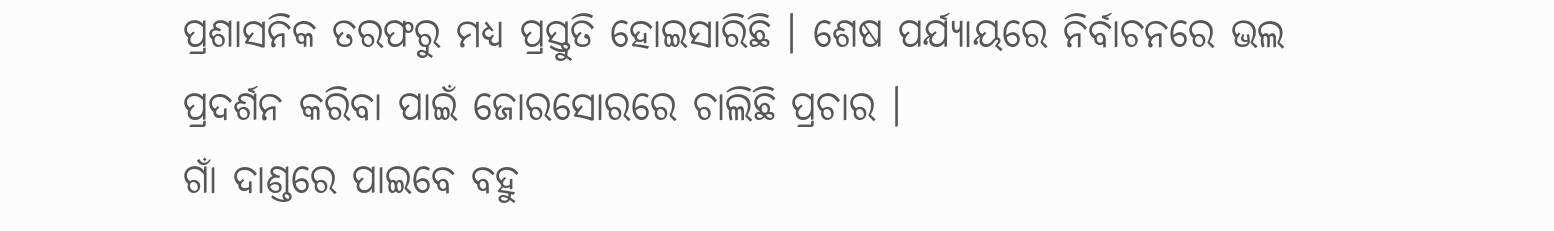ପ୍ରଶାସନିକ ତରଫରୁ ମଧ୍ୟ ପ୍ରସ୍ତୁତି ହୋଇସାରିଛି । ଶେଷ ପର୍ଯ୍ୟାୟରେ ନିର୍ବାଚନରେ ଭଲ ପ୍ରଦର୍ଶନ କରିବା ପାଇଁ ଜୋରସୋରରେ ଚାଲିଛି ପ୍ରଚାର ।
ଗାଁ ଦାଣ୍ଡରେ ପାଇବେ ବହୁ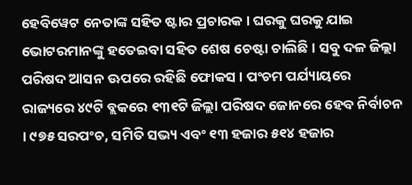ହେବିୱେଟ ନେତାଙ୍କ ସହିତ ଷ୍ଟାର ପ୍ରଚାରକ । ଘରକୁ ଘରକୁ ଯାଇ ଭୋଟରମାନଙ୍କୁ ହତେଇବା ସହିତ ଶେଷ ଚେଷ୍ଟା ଚାଲିଛି । ସବୁ ଦଳ ଜିଲ୍ଲା ପରିଷଦ ଆସନ ଊପରେ ରହିଛି ଫୋକସ । ପଂଚମ ପର୍ଯ୍ୟାୟରେ ରାଜ୍ୟରେ ୪୯ଟି ବ୍ଲକରେ ୧୩୧ଟି ଜିଲ୍ଲା ପରିଷଦ ଜୋନରେ ହେବ ନିର୍ବାଚନ । ୯୭୫ ସରପଂଚ, ସମିତି ସଭ୍ୟ ଏବଂ ୧୩ ହଜାର ୫୧୪ ହଜାର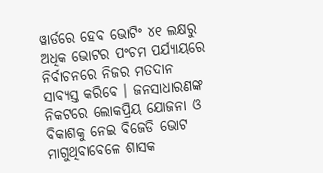ୱାର୍ଡରେ ହେବ ଭୋଟିଂ ୪୧ ଲକ୍ଷରୁ ଅଧିକ ଭୋଟର ପଂଚମ ପର୍ଯ୍ୟାୟରେ ନିର୍ବାଚନରେ ନିଜର ମତଦାନ ସାବ୍ୟସ୍ତ କରିବେ । ଜନସାଧାରଣଙ୍କ ନିକଟରେ ଲୋକପ୍ରିୟ ଯୋଜନା ଓ ବିକାଶକୁ ନେଇ ବିଜେଡି ଭୋଟ ମାଗୁଥିବାବେଳେ ଶାସକ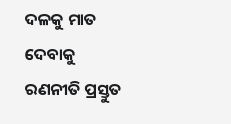ଦଳକୁ ମାତ ଦେବାକୁ ରଣନୀତି ପ୍ରସ୍ତୁତ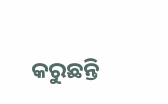କରୁଛନ୍ତି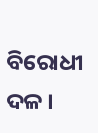ବିରୋଧୀ ଦଳ ।